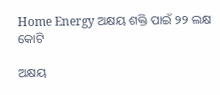Home Energy ଅକ୍ଷୟ ଶକ୍ତି ପାଇଁ ୨୨ ଲକ୍ଷ କୋଟି

ଅକ୍ଷୟ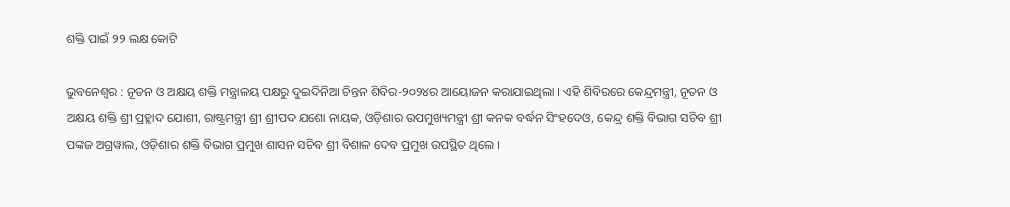ଶକ୍ତି ପାଇଁ ୨୨ ଲକ୍ଷ କୋଟି

ଭୁବନେଶ୍ୱର : ନୂତନ ଓ ଅକ୍ଷୟ ଶକ୍ତି ମନ୍ତ୍ରାଳୟ ପକ୍ଷରୁ ଦୁଇଦିନିଆ ଚିନ୍ତନ ଶିବିର-୨୦୨୪ର ଆୟୋଜନ କରାଯାଇଥିଲା । ଏହି ଶିବିରରେ କେନ୍ଦ୍ରମନ୍ତ୍ରୀ, ନୂତନ ଓ ଅକ୍ଷୟ ଶକ୍ତି ଶ୍ରୀ ପ୍ରହ୍ଲାଦ ଯୋଶୀ, ରାଷ୍ଟ୍ରମନ୍ତ୍ରୀ ଶ୍ରୀ ଶ୍ରୀପଦ ଯଶୋ ନାୟକ, ଓଡ଼ିଶାର ଉପମୁଖ୍ୟମନ୍ତ୍ରୀ ଶ୍ରୀ କନକ ବର୍ଦ୍ଧନ ସିଂହଦେଓ, କେନ୍ଦ୍ର ଶକ୍ତି ବିଭାଗ ସଚିବ ଶ୍ରୀ ପଙ୍କଜ ଅଗ୍ରୱାଲ, ଓଡ଼ିଶାର ଶକ୍ତି ବିଭାଗ ପ୍ରମୁଖ ଶାସନ ସଚିବ ଶ୍ରୀ ବିଶାଳ ଦେବ ପ୍ରମୁଖ ଉପସ୍ଥିତ ଥିଲେ ।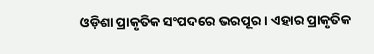ଓଡ଼ିଶା ପ୍ରାକୃତିକ ସଂପଦରେ ଭରପୂର । ଏହାର ପ୍ରାକୃତିକ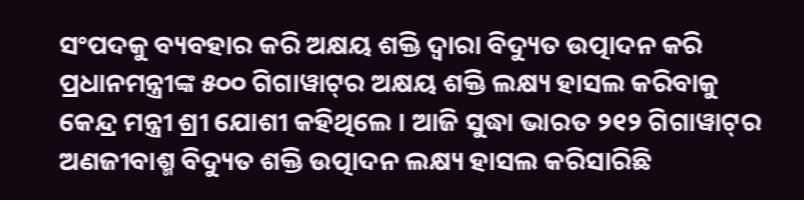ସଂପଦକୁ ବ୍ୟବହାର କରି ଅକ୍ଷୟ ଶକ୍ତି ଦ୍ୱାରା ବିଦ୍ୟୁତ ଉତ୍ପାଦନ କରି ପ୍ରଧାନମନ୍ତ୍ରୀଙ୍କ ୫୦୦ ଗିଗାୱାଟ୍‌ର ଅକ୍ଷୟ ଶକ୍ତି ଲକ୍ଷ୍ୟ ହାସଲ କରିବାକୁ କେନ୍ଦ୍ର ମନ୍ତ୍ରୀ ଶ୍ରୀ ଯୋଶୀ କହିଥିଲେ । ଆଜି ସୁଦ୍ଧା ଭାରତ ୨୧୨ ଗିଗାୱାଟ୍‌ର ଅଣଜୀବାଶ୍ମ ବିଦ୍ୟୁତ ଶକ୍ତି ଉତ୍ପାଦନ ଲକ୍ଷ୍ୟ ହାସଲ କରିସାରିଛି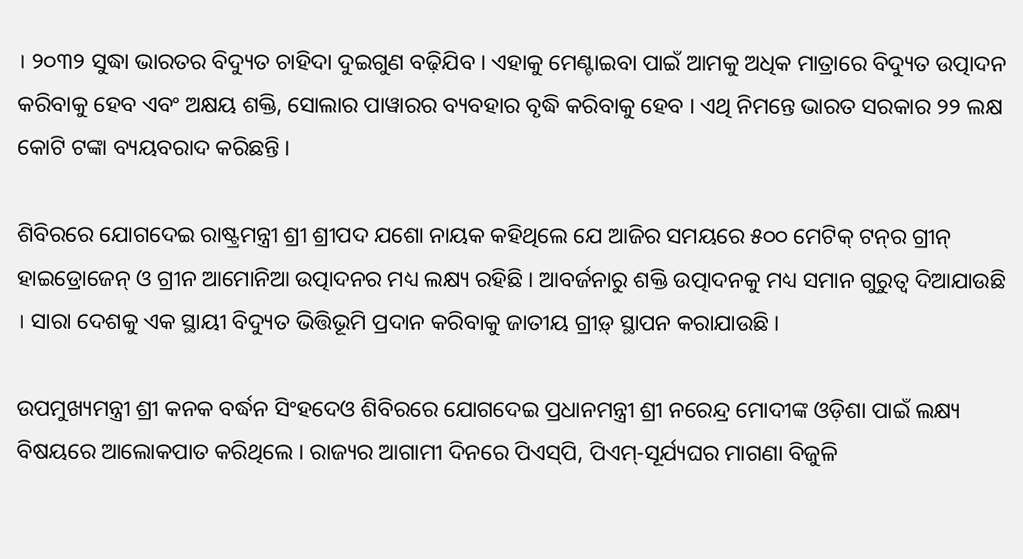। ୨୦୩୨ ସୁଦ୍ଧା ଭାରତର ବିଦ୍ୟୁତ ଚାହିଦା ଦୁଇଗୁଣ ବଢ଼ିଯିବ । ଏହାକୁ ମେଣ୍ଟାଇବା ପାଇଁ ଆମକୁ ଅଧିକ ମାତ୍ରାରେ ବିଦ୍ୟୁତ ଉତ୍ପାଦନ କରିବାକୁ ହେବ ଏବଂ ଅକ୍ଷୟ ଶକ୍ତି, ସୋଲାର ପାୱାରର ବ୍ୟବହାର ବୃଦ୍ଧି କରିବାକୁ ହେବ । ଏଥି ନିମନ୍ତେ ଭାରତ ସରକାର ୨୨ ଲକ୍ଷ କୋଟି ଟଙ୍କା ବ୍ୟୟବରାଦ କରିଛନ୍ତି ।

ଶିବିରରେ ଯୋଗଦେଇ ରାଷ୍ଟ୍ରମନ୍ତ୍ରୀ ଶ୍ରୀ ଶ୍ରୀପଦ ଯଶୋ ନାୟକ କହିଥିଲେ ଯେ ଆଜିର ସମୟରେ ୫୦୦ ମେଟିକ୍‌ ଟନ୍‌ର ଗ୍ରୀନ୍‌ ହାଇଡ୍ରୋଜେନ୍‌ ଓ ଗ୍ରୀନ ଆମୋନିଆ ଉତ୍ପାଦନର ମଧ୍ୟ ଲକ୍ଷ୍ୟ ରହିଛି । ଆବର୍ଜନାରୁ ଶକ୍ତି ଉତ୍ପାଦନକୁ ମଧ୍ୟ ସମାନ ଗୁରୁତ୍ୱ ଦିଆଯାଉଛି । ସାରା ଦେଶକୁ ଏକ ସ୍ଥାୟୀ ବିଦ୍ୟୁତ ଭିତ୍ତିଭୂମି ପ୍ରଦାନ କରିବାକୁ ଜାତୀୟ ଗ୍ରୀଡ଼୍‌ ସ୍ଥାପନ କରାଯାଉଛି ।

ଉପମୁଖ୍ୟମନ୍ତ୍ରୀ ଶ୍ରୀ କନକ ବର୍ଦ୍ଧନ ସିଂହଦେଓ ଶିବିରରେ ଯୋଗଦେଇ ପ୍ରଧାନମନ୍ତ୍ରୀ ଶ୍ରୀ ନରେନ୍ଦ୍ର ମୋଦୀଙ୍କ ଓଡ଼ିଶା ପାଇଁ ଲକ୍ଷ୍ୟ ବିଷୟରେ ଆଲୋକପାତ କରିଥିଲେ । ରାଜ୍ୟର ଆଗାମୀ ଦିନରେ ପିଏସ୍‌ପି, ପିଏମ୍‌-ସୂର୍ଯ୍ୟଘର ମାଗଣା ବିଜୁଳି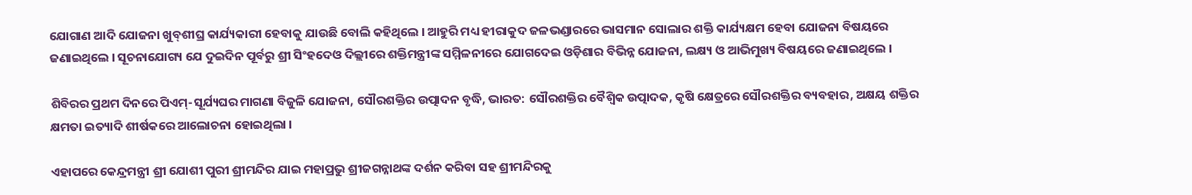ଯୋଗାଣ ଆଦି ଯୋଜନା ଖୁବ୍‌ଶୀଘ୍ର କାର୍ଯ୍ୟକାରୀ ହେବାକୁ ଯାଉଛି ବୋଲି କହିଥିଲେ । ଆହୁରି ମଧ୍ୟ ହୀରାକୁଦ ଜଳଭଣ୍ଡାରରେ ଭାସମାନ ସୋଲାର ଶକ୍ତି କାର୍ଯ୍ୟକ୍ଷମ ହେବା ଯୋଜନା ବିଷୟରେ ଜଣାଇଥିଲେ । ସୂଚନାଯୋଗ୍ୟ ଯେ ଦୁଇଦିନ ପୂର୍ବରୁ ଶ୍ରୀ ସିଂହଦେଓ ଦିଲ୍ଲୀରେ ଶକ୍ତିମନ୍ତ୍ରୀଙ୍କ ସମ୍ମିଳନୀରେ ଯୋଗଦେଇ ଓଡ଼ିଶାର ବିଭିନ୍ନ ଯୋଜନା, ଲକ୍ଷ୍ୟ ଓ ଆଭିମୁଖ୍ୟ ବିଷୟରେ ଜଣାଇଥିଲେ ।

ଶିବିରର ପ୍ରଥମ ଦିନରେ ପିଏମ୍‌-ସୂର୍ଯ୍ୟଘର ମାଗଣା ବିଜୁଳି ଯୋଜନା, ସୌରଶକ୍ତିର ଉତ୍ପାଦନ ବୃଦ୍ଧି, ଭାରତ: ସୌରଶକ୍ତିର ବୈଶ୍ୱିକ ଉତ୍ପାଦକ, କୃଷି କ୍ଷେତ୍ରରେ ସୌରଶକ୍ତିର ବ୍ୟବହାର, ଅକ୍ଷୟ ଶକ୍ତିର କ୍ଷମତା ଇତ୍ୟାଦି ଶୀର୍ଷକରେ ଆଲୋଚନା ହୋଇଥିଲା ।

ଏହାପରେ କେନ୍ଦ୍ରମନ୍ତ୍ରୀ ଶ୍ରୀ ଯୋଶୀ ପୁରୀ ଶ୍ରୀମନ୍ଦିର ଯାଇ ମହାପ୍ରଭୁ ଶ୍ରୀଜଗନ୍ନାଥଙ୍କ ଦର୍ଶନ କରିବା ସହ ଶ୍ରୀମନ୍ଦିରକୁ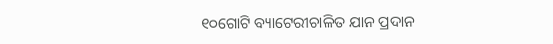୧୦ଗୋଟି ବ୍ୟାଟେରୀଚାଳିତ ଯାନ ପ୍ରଦାନ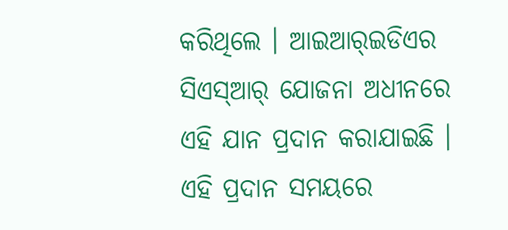କରିଥିଲେ । ଆଇଆର୍‌ଇଡିଏର ସିଏସ୍‌ଆର୍‌ ଯୋଜନା ଅଧୀନରେ ଏହି ଯାନ ପ୍ରଦାନ କରାଯାଇଛି । ଏହି ପ୍ରଦାନ ସମୟରେ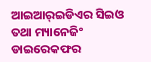ଆଇଆର୍‌ଇଡିଏର ସିଇଓ ତଥା ମ୍ୟାନେଜିଂ ଡାଇରେକଫର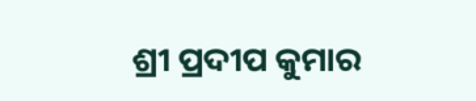ଶ୍ରୀ ପ୍ରଦୀପ କୁମାର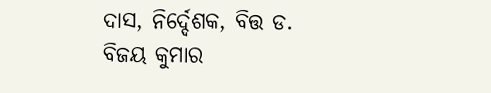ଦାସ, ନିର୍ଦ୍ଦେଶକ, ବିତ୍ତ ଡ. ବିଜୟ କୁମାର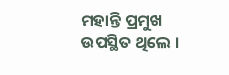ମହାନ୍ତି ପ୍ରମୁଖ ଉପସ୍ଥିତ ଥିଲେ ।